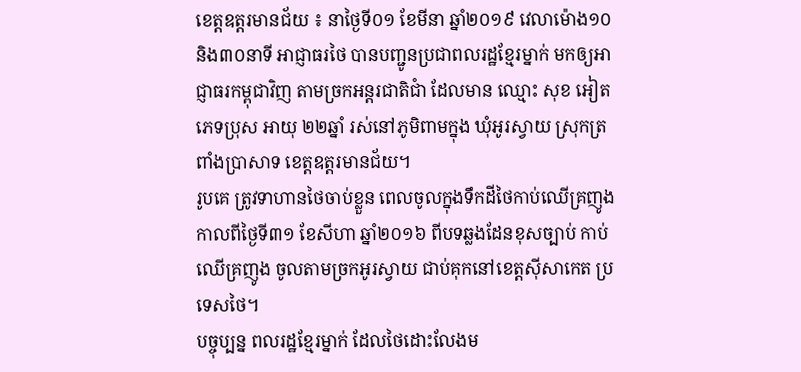ខេត្តឧត្តរមានជ័យ ៖ នាថ្ងៃទី០១ ខែមីនា ឆ្នាំ២០១៩ វេលាម៉ោង១០និង៣០នាទី អាជ្ញាធរថៃ បានបញ្ជូនប្រជាពលរដ្ឋខ្មែរម្នាក់ មកឲ្យអាជ្ញាធរកម្ពុជាវិញ តាមច្រកអន្តរជាតិជាំ ដែលមាន ឈ្មោះ សុខ អៀត ភេទប្រុស អាយុ ២២ឆ្នាំ រស់នៅភូមិពាមក្នុង ឃុំអូរស្វាយ ស្រុកត្រពាំងប្រាសាទ ខេត្តឧត្តរមានជ័យ។
រូបគេ ត្រូវទាហានថៃចាប់ខ្លួន ពេលចូលក្នុងទឹកដីថៃកាប់ឈើគ្រញូង កាលពីថ្ងៃទី៣១ ខែសីហា ឆ្នាំ២០១៦ ពីបទឆ្លងដែនខុសច្បាប់ កាប់ឈើគ្រញូង ចូលតាមច្រកអូរស្វាយ ជាប់គុកនៅខេត្តស៊ីសាកេត ប្រទេសថៃ។
បច្ចុប្បន្ន ពលរដ្ឋខ្មែរម្នាក់ ដែលថៃដោះលែងម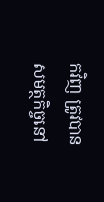កវិញ ត្រូវបានសមត្ថកិច្ចនៅ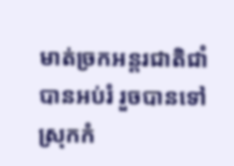មាត់ច្រកអន្តរជាតិជាំ បានអប់រំ រួចបានទៅស្រុកកំ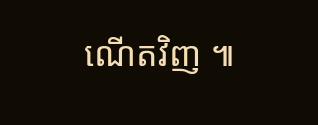ណើតវិញ ៕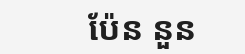ប៉ែន នួន